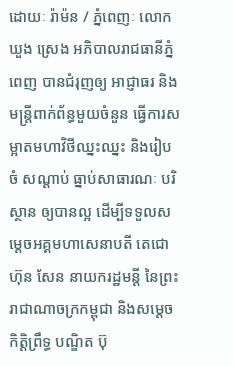ដោយៈ រ៉ាម៉ន / ភ្នំពេញៈ លោក ឃួង ស្រេង អភិបាលរាជធានីភ្នំពេញ បានជំរុញឲ្យ អាជ្ញាធរ និងមន្ត្រីពាក់ព័ន្ធមួយចំនួន ធ្វើការសម្អាតមហាវិថីឈ្នះឈ្នះ និងរៀបចំ សណ្តាប់ ធ្នាប់សាធារណៈ បរិស្ថាន ឲ្យបានល្អ ដើម្បីទទួលសម្តេចអគ្គមហាសេនាបតី តេជោ ហ៊ុន សែន នាយករដ្ឋមន្តី នៃព្រះរាជាណាចក្រកម្ពុជា និងសម្តេចកិត្តិព្រឹទ្ធ បណ្ឌិត ប៊ុ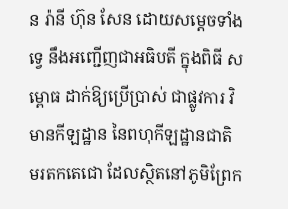ន រ៉ានី ហ៊ុន សែន ដោយសម្ដេចទាំងទ្វេ នឹងអញ្ជើញជាអធិបតី ក្នុងពិធី សម្ពោធ ដាក់ឱ្យប្រើប្រាស់ ជាផ្លូវការ វិមានកីឡដ្ឋាន នៃពហុកីឡដ្ឋានជាតិ មរតកតេជោ ដែលស្ថិតនៅភូមិព្រែក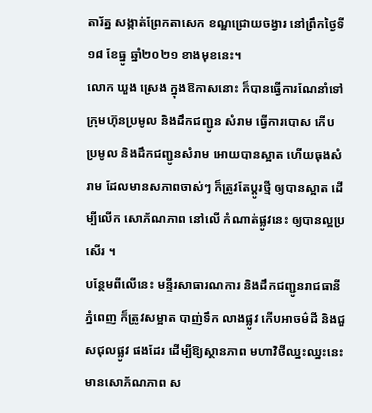តារ័ត្ន សង្កាត់ព្រែកតាសេក ខណ្ឌជ្រោយចង្វារ នៅព្រឹកថ្ងៃទី១៨ ខែធ្នូ ឆ្នាំ២០២១ ខាងមុខនេះ។
លោក ឃួង ស្រេង ក្នុងឱកាសនោះ ក៏បានធ្វើការណែនាំទៅក្រុមហ៊ុនប្រមូល និងដឹកជញ្ជូន សំរាម ធ្វើការបោស កើប ប្រមូល និងដឹកជញ្ជូនសំរាម អោយបានស្អាត ហើយធុងសំរាម ដែលមានសភាពចាស់ៗ ក៏ត្រូវតែប្តូរថ្មី ឲ្យបានស្អាត ដើម្បីលើក សោភ័ណភាព នៅលើ កំណាត់ផ្លូវនេះ ឲ្យបានល្អប្រសើរ ។
បន្ថែមពីលើនេះ មន្ទីរសាធារណការ និងដឹកជញ្ជូនរាជធានីភ្នំពេញ ក៏ត្រូវសម្អាត បាញ់ទឹក លាងផ្លូវ កើបអាចម៌ដី និងជួសជុលផ្លូវ ផងដែរ ដើម្បីឱ្យស្ថានភាព មហាវិថីឈ្នះឈ្នះនេះ មានសោភ័ណភាព ស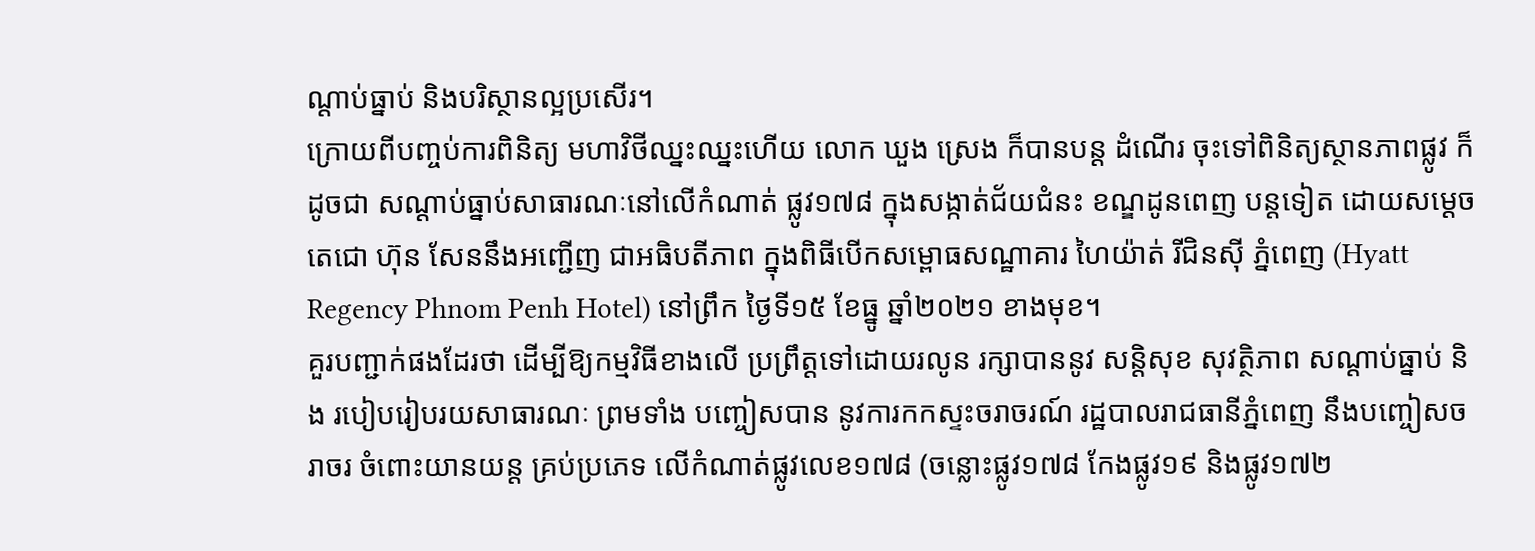ណ្តាប់ធ្នាប់ និងបរិស្ថានល្អប្រសើរ។
ក្រោយពីបញ្ចប់ការពិនិត្យ មហាវិថីឈ្នះឈ្នះហើយ លោក ឃួង ស្រេង ក៏បានបន្ត ដំណើរ ចុះទៅពិនិត្យស្ថានភាពផ្លូវ ក៏ដូចជា សណ្ដាប់ធ្នាប់សាធារណៈនៅលើកំណាត់ ផ្លូវ១៧៨ ក្នុងសង្កាត់ជ័យជំនះ ខណ្ឌដូនពេញ បន្តទៀត ដោយសម្ដេចតេជោ ហ៊ុន សែននឹងអញ្ជើញ ជាអធិបតីភាព ក្នុងពិធីបើកសម្ពោធសណ្ឋាគារ ហៃយ៉ាត់ រីជិនស៊ី ភ្នំពេញ (Hyatt Regency Phnom Penh Hotel) នៅព្រឹក ថ្ងៃទី១៥ ខែធ្នូ ឆ្នាំ២០២១ ខាងមុខ។
គួរបញ្ជាក់ផងដែរថា ដើម្បីឱ្យកម្មវិធីខាងលើ ប្រព្រឹត្តទៅដោយរលូន រក្សាបាននូវ សន្តិសុខ សុវត្ថិភាព សណ្ដាប់ធ្នាប់ និង របៀបរៀបរយសាធារណៈ ព្រមទាំង បញ្ចៀសបាន នូវការកកស្ទះចរាចរណ៍ រដ្ឋបាលរាជធានីភ្នំពេញ នឹងបញ្ចៀសចរាចរ ចំពោះយានយន្ត គ្រប់ប្រភេទ លើកំណាត់ផ្លូវលេខ១៧៨ (ចន្លោះផ្លូវ១៧៨ កែងផ្លូវ១៩ និងផ្លូវ១៧២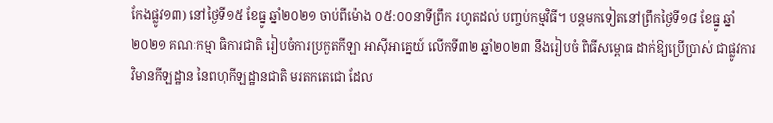កែងផ្លូវ១៣) នៅថ្ងៃទី១៥ ខែធ្នូ ឆ្នាំ២០២១ ចាប់ពីម៉ោង ០៥:០០នាទីព្រឹក រហូតដល់ បញ្ចប់កម្មវិធី។ បន្តមកទៀតនៅព្រឹកថ្ងៃទី១៨ ខែធ្នូ ឆ្នាំ២០២១ គណៈកម្មា ធិការជាតិ រៀបចំការប្រកួតកីឡា អាស៊ីអាគ្នេយ៍ លើកទី៣២ ឆ្នាំ២០២៣ នឹងរៀបចំ ពិធីសម្ពោធ ដាក់ឱ្យប្រើប្រាស់ ជាផ្លូវការ វិមានកីឡដ្ឋាន នៃពហុកីឡដ្ឋានជាតិ មរតកតេជោ ដែល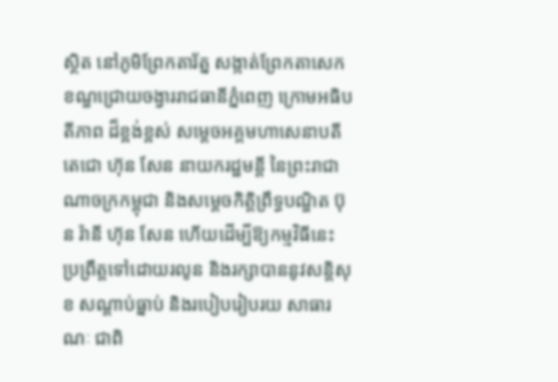ស្ថិត នៅភូមិព្រែកតារ័ត្ន សង្កាត់ព្រែកតាសេក ខណ្ឌជ្រោយចង្វាររាជធានីភ្នំពេញ ក្រោមអធិបតីភាព ដ៏ខ្ពង់ខ្ពស់ សម្តេចអគ្គមហាសេនាបតីតេជោ ហ៊ុន សែន នាយករដ្ឋមន្តី នៃព្រះរាជាណាចក្រកម្ពុជា និងសម្តេចកិត្តិព្រឹទ្ធបណ្ឌិត ប៊ុន រ៉ានី ហ៊ុន សែន ហើយដើម្បីឱ្យកម្មវិធីនេះ ប្រព្រឹត្តទៅដោយរលូន និងរក្សាបាននូវសន្តិសុខ សណ្តាប់ធ្នាប់ និងរបៀបរៀបរយ សាធារណៈ ជាពិ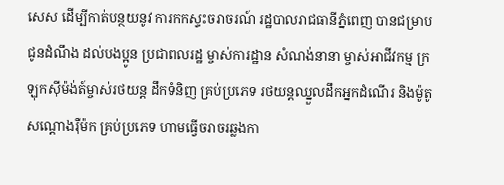សេស ដើម្បីកាត់បន្ថយនូវ ការកកស្ទះចរាចរណ៍ រដ្ឋបាលរាជធានីភ្នំពេញ បានជម្រាបជូនដំណឹង ដល់បងប្អូន ប្រជាពលរដ្ឋ ម្ចាស់ការដ្ឋាន សំណង់នានា ម្ចាស់អាជីវកម្ម ក្រឡុកស៊ីម៉ង់ត៍ម្ចាស់រថយន្ត ដឹកទំនិញ គ្រប់ប្រភេទ រថយន្តឈ្នួលដឹកអ្នកដំណើរ និងម៉ូតូសណ្តោងរ៉ឺម៉ក គ្រប់ប្រភេទ ហាមធ្វើចរាចរឆ្លងកា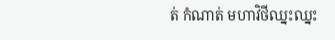ត់ កំណាត់ មហាវិថីឈ្នះឈ្នះ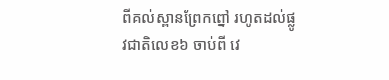ពីគល់ស្ពានព្រែកព្នៅ រហូតដល់ផ្លូវជាតិលេខ៦ ចាប់ពី វេ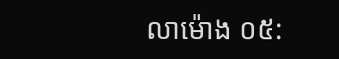លាម៉ោង ០៥: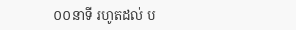០០នាទី រហូតដល់ ប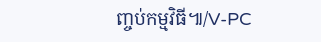ញ្ចប់កម្មវិធី៕/V-PC